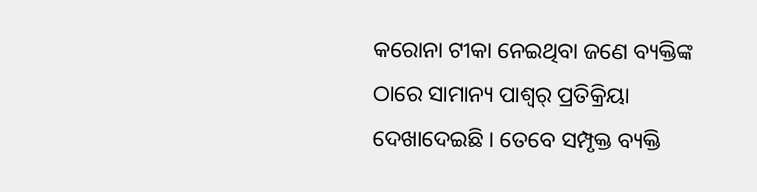କରୋନା ଟୀକା ନେଇଥିବା ଜଣେ ବ୍ୟକ୍ତିଙ୍କ ଠାରେ ସାମାନ୍ୟ ପାଶ୍ୱର୍ ପ୍ରତିକ୍ରିୟା ଦେଖାଦେଇଛି । ତେବେ ସମ୍ପୃକ୍ତ ବ୍ୟକ୍ତି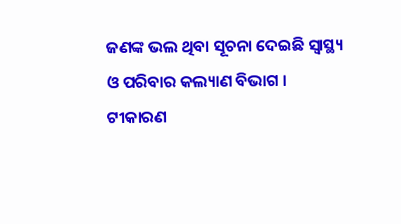ଜଣଙ୍କ ଭଲ ଥିବା ସୂଚନା ଦେଇଛି ସ୍ୱାସ୍ଥ୍ୟ ଓ ପରିବାର କଲ୍ୟାଣ ବିଭାଗ ।
ଟୀକାରଣ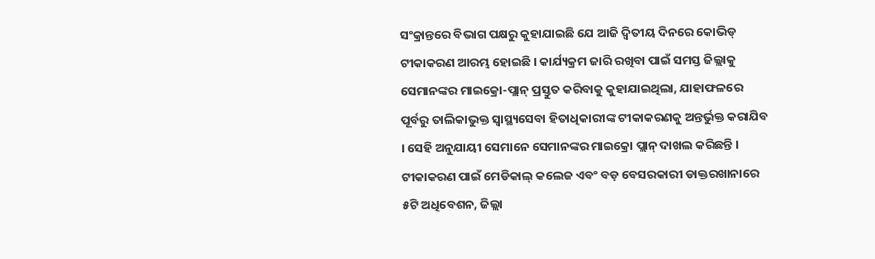ସଂକ୍ରାନ୍ତରେ ବିଭାଗ ପକ୍ଷରୁ କୁହାଯାଇଛି ଯେ ଆଜି ଦ୍ୱିତୀୟ ଦିନରେ କୋଭିଡ୍ ଟୀକାକରଣ ଆରମ୍ଭ ହୋଇଛି । କାର୍ଯ୍ୟକ୍ରମ ଜାରି ରଖିବା ପାଇଁ ସମସ୍ତ ଜିଲ୍ଲାକୁ ସେମାନଙ୍କର ମାଇକ୍ରୋ-ପ୍ଲାନ୍ ପ୍ରସ୍ତୁତ କରିବାକୁ କୁହାଯାଇଥିଲା, ଯାହାଫଳରେ ପୂର୍ବରୁ ତାଲିକାଭୁକ୍ତ ସ୍ୱାସ୍ଥ୍ୟସେବା ହିତାଧିକାରୀଙ୍କ ଟୀକାକରଣକୁ ଅନ୍ତର୍ଭୁକ୍ତ କରାଯିବ । ସେହି ଅନୁଯାୟୀ ସେମାନେ ସେମାନଙ୍କର ମାଇକ୍ରୋ ପ୍ଲାନ୍ ଦାଖଲ କରିଛନ୍ତି ।
ଟୀକାକରଣ ପାଇଁ ମେଡିକାଲ୍ କଲେଜ ଏବଂ ବଡ଼ ବେସରକାରୀ ଡାକ୍ତରଖାନାରେ ୫ଟି ଅଧିବେଶନ, ଜିଲ୍ଲା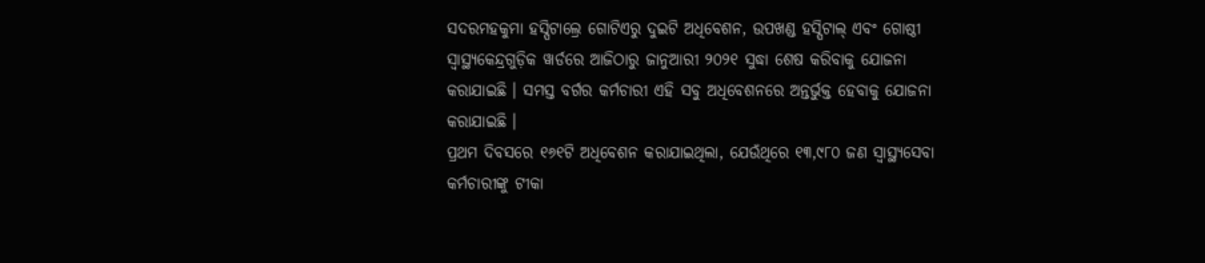ସଦରମହକୁମା ହସ୍ପିଟାଲ୍ରେ ଗୋଟିଏରୁ ଦୁଇଟି ଅଧିବେଶନ, ଉପଖଣ୍ଡ ହସ୍ପିଟାଲ୍ ଏବଂ ଗୋଷ୍ଠୀ ସ୍ୱାସ୍ଥ୍ୟକେନ୍ଦ୍ରଗୁଡ଼ିକ ୱାର୍ଡରେ ଆଜିଠାରୁ ଜାନୁଆରୀ ୨୦୨୧ ସୁଦ୍ଧା ଶେଷ କରିବାକୁ ଯୋଜନା କରାଯାଇଛି । ସମସ୍ତ ବର୍ଗର କର୍ମଚାରୀ ଏହି ସବୁ ଅଧିବେଶନରେ ଅନ୍ତର୍ଭୁକ୍ତ ହେବାକୁ ଯୋଜନା କରାଯାଇଛି ।
ପ୍ରଥମ ଦିବସରେ ୧୬୧ଟି ଅଧିବେଶନ କରାଯାଇଥିଲା, ଯେଉଁଥିରେ ୧୩,୯୮୦ ଜଣ ସ୍ୱାସ୍ଥ୍ୟସେବା କର୍ମଚାରୀଙ୍କୁ ଟୀକା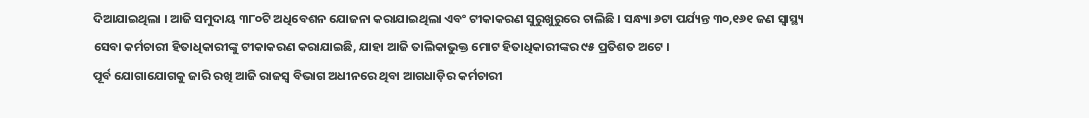ଦିଆଯାଇଥିଲା । ଆଜି ସମୁଦାୟ ୩୮୦ଟି ଅଧିବେଶନ ଯୋଜନା କରାଯାଇଥିଲା ଏବଂ ଟୀକାକରଣ ସୁରୁଖୁରୁରେ ଚାଲିଛି । ସନ୍ଧ୍ୟା ୬ଟା ପର୍ଯ୍ୟନ୍ତ ୩୦,୧୬୧ ଜଣ ସ୍ୱାସ୍ଥ୍ୟ ସେବା କର୍ମଚାରୀ ହିତାଧିକାରୀଙ୍କୁ ଟୀକାକରଣ କରାଯାଇଛି, ଯାହା ଆଜି ତାଲିକାଭୁକ୍ତ ମୋଟ ହିତାଧିକାରୀଙ୍କର ୯୫ ପ୍ରତିଶତ ଅଟେ ।
ପୂର୍ବ ଯୋଗାଯୋଗକୁ ଜାରି ରଖି ଆଜି ରାଜସ୍ୱ ବିଭାଗ ଅଧୀନରେ ଥିବା ଆଗଧାଡ଼ିର କର୍ମଚାରୀ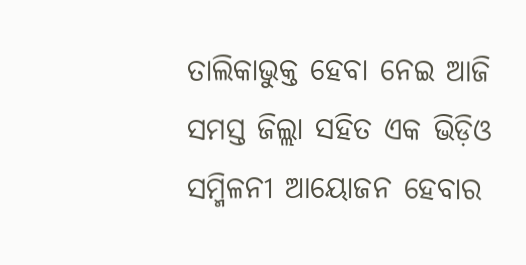ତାଲିକାଭୁକ୍ତ ହେବା ନେଇ ଆଜି ସମସ୍ତ ଜିଲ୍ଲା ସହିତ ଏକ ଭିଡ଼ିଓ ସମ୍ମିଳନୀ ଆୟୋଜନ ହେବାର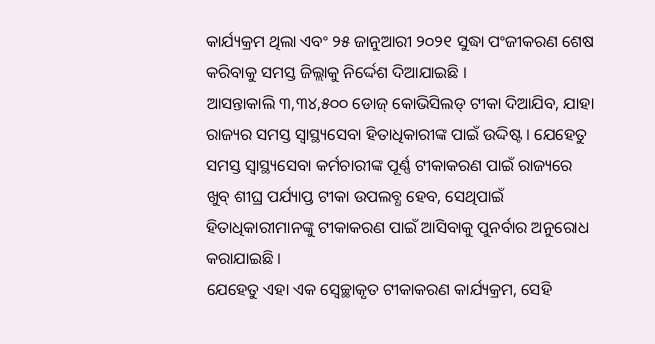କାର୍ଯ୍ୟକ୍ରମ ଥିଲା ଏବଂ ୨୫ ଜାନୁଆରୀ ୨୦୨୧ ସୁଦ୍ଧା ପଂଜୀକରଣ ଶେଷ କରିବାକୁ ସମସ୍ତ ଜିଲ୍ଲାକୁ ନିର୍ଦ୍ଦେଶ ଦିଆଯାଇଛି ।
ଆସନ୍ତାକାଲି ୩,୩୪,୫୦୦ ଡୋଜ୍ କୋଭିସିଲଡ୍ ଟୀକା ଦିଆଯିବ, ଯାହା ରାଜ୍ୟର ସମସ୍ତ ସ୍ୱାସ୍ଥ୍ୟସେବା ହିତାଧିକାରୀଙ୍କ ପାଇଁ ଉଦ୍ଦିଷ୍ଟ । ଯେହେତୁ ସମସ୍ତ ସ୍ୱାସ୍ଥ୍ୟସେବା କର୍ମଚାରୀଙ୍କ ପୂର୍ଣ୍ଣ ଟୀକାକରଣ ପାଇଁ ରାଜ୍ୟରେ ଖୁବ୍ ଶୀଘ୍ର ପର୍ଯ୍ୟାପ୍ତ ଟୀକା ଉପଲବ୍ଧ ହେବ, ସେଥିପାଇଁ ହିତାଧିକାରୀମାନଙ୍କୁ ଟୀକାକରଣ ପାଇଁ ଆସିବାକୁ ପୁନର୍ବାର ଅନୁରୋଧ କରାଯାଇଛି ।
ଯେହେତୁ ଏହା ଏକ ସ୍ୱେଚ୍ଛାକୃତ ଟୀକାକରଣ କାର୍ଯ୍ୟକ୍ରମ, ସେହି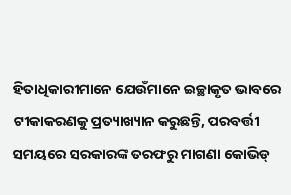ହିତାଧିକାରୀମାନେ ଯେଉଁମାନେ ଇଚ୍ଛାକୃତ ଭାବରେ ଟୀକାକରଣକୁ ପ୍ରତ୍ୟାଖ୍ୟାନ କରୁଛନ୍ତି, ପରବର୍ତ୍ତୀ ସମୟରେ ସରକାରଙ୍କ ତରଫରୁ ମାଗଣା କୋଭିଡ୍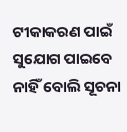ଟୀକାକରଣ ପାଇଁ ସୁଯୋଗ ପାଇବେ ନାହିଁ ବୋଲି ସୂଚନା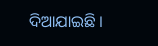ଦିଆଯାଇଛି ।